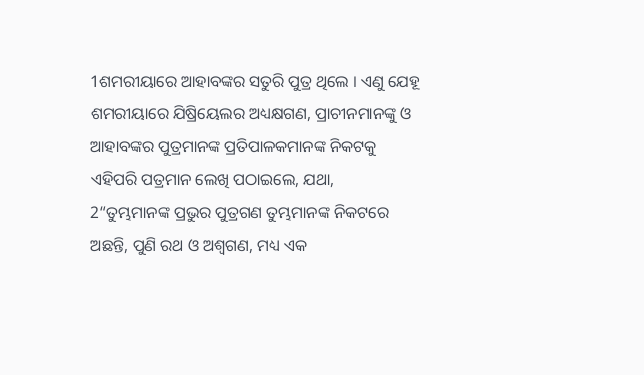1ଶମରୀୟାରେ ଆହାବଙ୍କର ସତୁରି ପୁତ୍ର ଥିଲେ । ଏଣୁ ଯେହୂ ଶମରୀୟାରେ ଯିଷ୍ରିୟେଲର ଅଧ୍ୟକ୍ଷଗଣ, ପ୍ରାଚୀନମାନଙ୍କୁ ଓ ଆହାବଙ୍କର ପୁତ୍ରମାନଙ୍କ ପ୍ରତିପାଳକମାନଙ୍କ ନିକଟକୁ ଏହିପରି ପତ୍ରମାନ ଲେଖି ପଠାଇଲେ, ଯଥା,
2“ତୁମ୍ଭମାନଙ୍କ ପ୍ରଭୁର ପୁତ୍ରଗଣ ତୁମ୍ଭମାନଙ୍କ ନିକଟରେ ଅଛନ୍ତି, ପୁଣି ରଥ ଓ ଅଶ୍ୱଗଣ, ମଧ୍ୟ ଏକ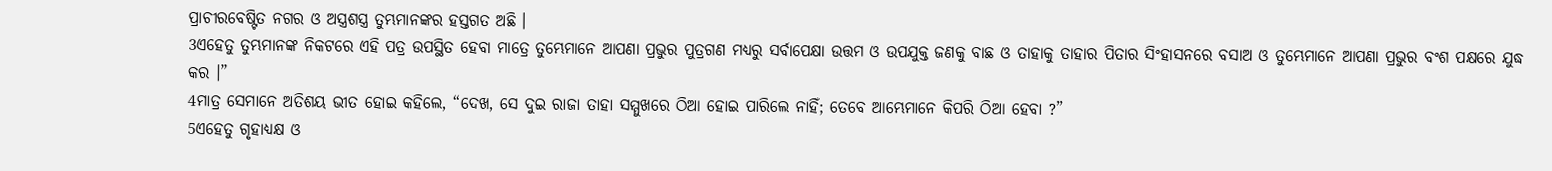ପ୍ରାଚୀରବେଷ୍ଟିତ ନଗର ଓ ଅସ୍ତ୍ରଶସ୍ତ୍ର ତୁମ୍ଭମାନଙ୍କର ହସ୍ତଗତ ଅଛି ।
3ଏହେତୁ ତୁମ୍ଭମାନଙ୍କ ନିକଟରେ ଏହି ପତ୍ର ଉପସ୍ଥିତ ହେବା ମାତ୍ରେ ତୁମ୍ଭେମାନେ ଆପଣା ପ୍ରଭୁର ପୁତ୍ରଗଣ ମଧ୍ୟରୁ ସର୍ବାପେକ୍ଷା ଉତ୍ତମ ଓ ଉପଯୁକ୍ତ ଜଣକୁ ବାଛ ଓ ତାହାକୁ ତାହାର ପିତାର ସିଂହାସନରେ ବସାଅ ଓ ତୁମ୍ଭେମାନେ ଆପଣା ପ୍ରଭୁର ବଂଶ ପକ୍ଷରେ ଯୁଦ୍ଧ କର ।”
4ମାତ୍ର ସେମାନେ ଅତିଶୟ ଭୀତ ହୋଇ କହିଲେ, “ଦେଖ, ସେ ଦୁଇ ରାଜା ତାହା ସମ୍ମୁଖରେ ଠିଆ ହୋଇ ପାରିଲେ ନାହିଁ; ତେବେ ଆମ୍ଭେମାନେ କିପରି ଠିଆ ହେବା ?”
5ଏହେତୁ ଗୃହାଧ୍ୟକ୍ଷ ଓ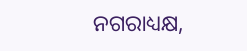ନଗରାଧ୍ୟକ୍ଷ,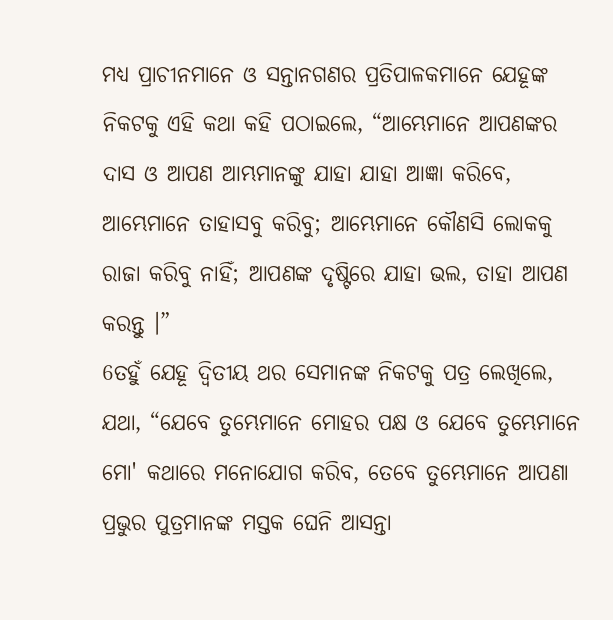ମଧ୍ୟ ପ୍ରାଚୀନମାନେ ଓ ସନ୍ତାନଗଣର ପ୍ରତିପାଳକମାନେ ଯେହୂଙ୍କ ନିକଟକୁ ଏହି କଥା କହି ପଠାଇଲେ, “ଆମ୍ଭେମାନେ ଆପଣଙ୍କର ଦାସ ଓ ଆପଣ ଆମ୍ଭମାନଙ୍କୁ ଯାହା ଯାହା ଆଜ୍ଞା କରିବେ, ଆମ୍ଭେମାନେ ତାହାସବୁ କରିବୁ; ଆମ୍ଭେମାନେ କୌଣସି ଲୋକକୁ ରାଜା କରିବୁ ନାହିଁ; ଆପଣଙ୍କ ଦୃଷ୍ଟିରେ ଯାହା ଭଲ, ତାହା ଆପଣ କରନ୍ତୁ ।”
6ତହୁଁ ଯେହୂ ଦ୍ୱିତୀୟ ଥର ସେମାନଙ୍କ ନିକଟକୁ ପତ୍ର ଲେଖିଲେ, ଯଥା, “ଯେବେ ତୁମ୍ଭେମାନେ ମୋହର ପକ୍ଷ ଓ ଯେବେ ତୁମ୍ଭେମାନେ ମୋ' କଥାରେ ମନୋଯୋଗ କରିବ, ତେବେ ତୁମ୍ଭେମାନେ ଆପଣା ପ୍ରଭୁର ପୁତ୍ରମାନଙ୍କ ମସ୍ତକ ଘେନି ଆସନ୍ତା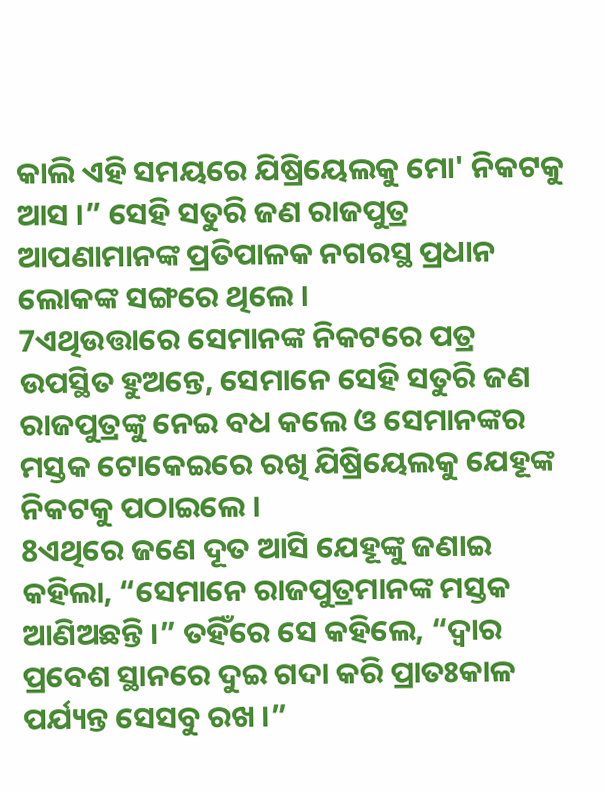କାଲି ଏହି ସମୟରେ ଯିଷ୍ରିୟେଲକୁ ମୋ' ନିକଟକୁ ଆସ ।” ସେହି ସତୁରି ଜଣ ରାଜପୁତ୍ର ଆପଣାମାନଙ୍କ ପ୍ରତିପାଳକ ନଗରସ୍ଥ ପ୍ରଧାନ ଲୋକଙ୍କ ସଙ୍ଗରେ ଥିଲେ ।
7ଏଥିଉତ୍ତାରେ ସେମାନଙ୍କ ନିକଟରେ ପତ୍ର ଉପସ୍ଥିତ ହୁଅନ୍ତେ, ସେମାନେ ସେହି ସତୁରି ଜଣ ରାଜପୁତ୍ରଙ୍କୁ ନେଇ ବଧ କଲେ ଓ ସେମାନଙ୍କର ମସ୍ତକ ଟୋକେଇରେ ରଖି ଯିଷ୍ରିୟେଲକୁ ଯେହୂଙ୍କ ନିକଟକୁ ପଠାଇଲେ ।
8ଏଥିରେ ଜଣେ ଦୂତ ଆସି ଯେହୂଙ୍କୁ ଜଣାଇ କହିଲା, “ସେମାନେ ରାଜପୁତ୍ରମାନଙ୍କ ମସ୍ତକ ଆଣିଅଛନ୍ତି ।” ତହିଁରେ ସେ କହିଲେ, “ଦ୍ୱାର ପ୍ରବେଶ ସ୍ଥାନରେ ଦୁଇ ଗଦା କରି ପ୍ରାତଃକାଳ ପର୍ଯ୍ୟନ୍ତ ସେସବୁ ରଖ ।”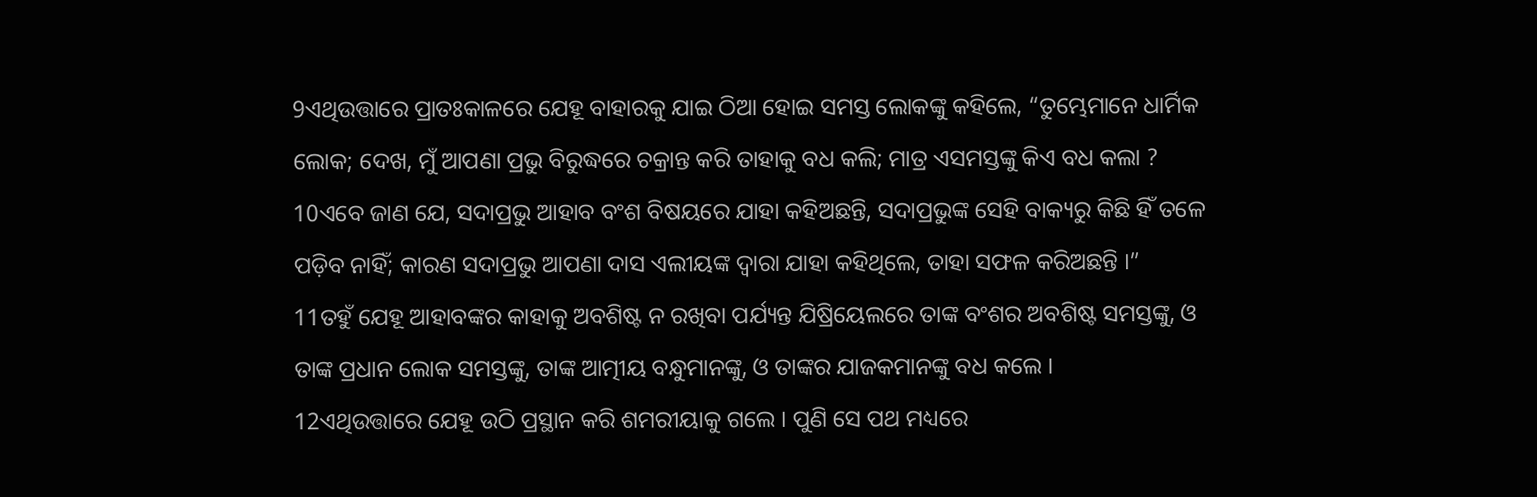9ଏଥିଉତ୍ତାରେ ପ୍ରାତଃକାଳରେ ଯେହୂ ବାହାରକୁ ଯାଇ ଠିଆ ହୋଇ ସମସ୍ତ ଲୋକଙ୍କୁ କହିଲେ, “ତୁମ୍ଭେମାନେ ଧାର୍ମିକ ଲୋକ; ଦେଖ, ମୁଁ ଆପଣା ପ୍ରଭୁ ବିରୁଦ୍ଧରେ ଚକ୍ରାନ୍ତ କରି ତାହାକୁ ବଧ କଲି; ମାତ୍ର ଏସମସ୍ତଙ୍କୁ କିଏ ବଧ କଲା ?
10ଏବେ ଜାଣ ଯେ, ସଦାପ୍ରଭୁ ଆହାବ ବଂଶ ବିଷୟରେ ଯାହା କହିଅଛନ୍ତି, ସଦାପ୍ରଭୁଙ୍କ ସେହି ବାକ୍ୟରୁ କିଛି ହିଁ ତଳେ ପଡ଼ିବ ନାହିଁ; କାରଣ ସଦାପ୍ରଭୁ ଆପଣା ଦାସ ଏଲୀୟଙ୍କ ଦ୍ୱାରା ଯାହା କହିଥିଲେ, ତାହା ସଫଳ କରିଅଛନ୍ତି ।”
11ତହୁଁ ଯେହୂ ଆହାବଙ୍କର କାହାକୁ ଅବଶିଷ୍ଟ ନ ରଖିବା ପର୍ଯ୍ୟନ୍ତ ଯିଷ୍ରିୟେଲରେ ତାଙ୍କ ବଂଶର ଅବଶିଷ୍ଟ ସମସ୍ତଙ୍କୁ, ଓ ତାଙ୍କ ପ୍ରଧାନ ଲୋକ ସମସ୍ତଙ୍କୁ, ତାଙ୍କ ଆତ୍ମୀୟ ବନ୍ଧୁମାନଙ୍କୁ, ଓ ତାଙ୍କର ଯାଜକମାନଙ୍କୁ ବଧ କଲେ ।
12ଏଥିଉତ୍ତାରେ ଯେହୂ ଉଠି ପ୍ରସ୍ଥାନ କରି ଶମରୀୟାକୁ ଗଲେ । ପୁଣି ସେ ପଥ ମଧ୍ୟରେ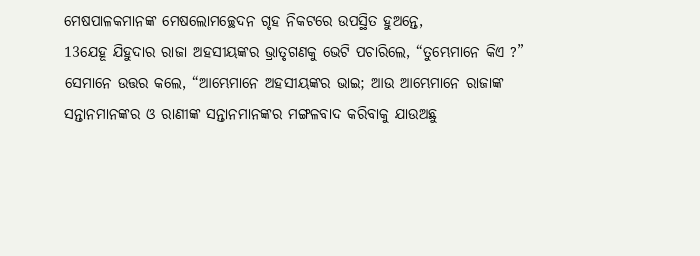ମେଷପାଳକମାନଙ୍କ ମେଷଲୋମଚ୍ଛେଦନ ଗୃହ ନିକଟରେ ଉପସ୍ଥିତ ହୁଅନ୍ତେ,
13ଯେହୂ ଯିହୁଦାର ରାଜା ଅହସୀୟଙ୍କର ଭ୍ରାତୃଗଣକୁ ଭେଟି ପଚାରିଲେ, “ତୁମ୍ଭେମାନେ କିଏ ?” ସେମାନେ ଉତ୍ତର କଲେ, “ଆମ୍ଭେମାନେ ଅହସୀୟଙ୍କର ଭାଇ; ଆଉ ଆମ୍ଭେମାନେ ରାଜାଙ୍କ ସନ୍ତାନମାନଙ୍କର ଓ ରାଣୀଙ୍କ ସନ୍ତାନମାନଙ୍କର ମଙ୍ଗଳବାଦ କରିବାକୁ ଯାଉଅଛୁ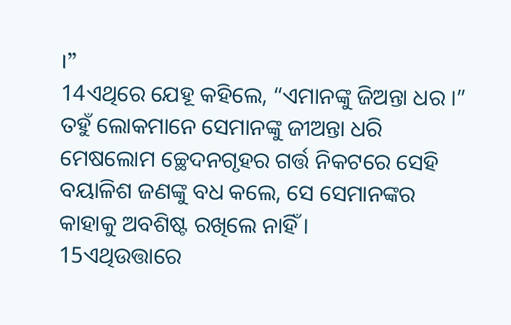।”
14ଏଥିରେ ଯେହୂ କହିଲେ, “ଏମାନଙ୍କୁ ଜିଅନ୍ତା ଧର ।” ତହୁଁ ଲୋକମାନେ ସେମାନଙ୍କୁ ଜୀଅନ୍ତା ଧରି ମେଷଲୋମ ଚ୍ଛେଦନଗୃହର ଗର୍ତ୍ତ ନିକଟରେ ସେହି ବୟାଳିଶ ଜଣଙ୍କୁ ବଧ କଲେ, ସେ ସେମାନଙ୍କର କାହାକୁ ଅବଶିଷ୍ଟ ରଖିଲେ ନାହିଁ ।
15ଏଥିଉତ୍ତାରେ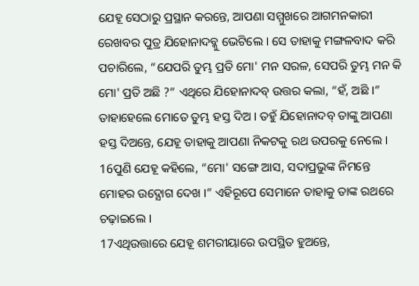ଯେହୂ ସେଠାରୁ ପ୍ରସ୍ଥାନ କରନ୍ତେ, ଆପଣା ସମ୍ମୁଖରେ ଆଗମନକାରୀ ରେଖବର ପୁତ୍ର ଯିହୋନାଦବ୍କୁ ଭେଟିଲେ । ସେ ତାହାକୁ ମଙ୍ଗଳବାଦ କରି ପଚାରିଲେ, “ଯେପରି ତୁମ୍ଭ ପ୍ରତି ମୋ' ମନ ସରଳ, ସେପରି ତୁମ୍ଭ ମନ କି ମୋ' ପ୍ରତି ଅଛି ?” ଏଥିରେ ଯିହୋନାଦବ୍ ଉତ୍ତର କଲା, “ହଁ, ଅଛି ।” ତାହାହେଲେ ମୋତେ ତୁମ୍ଭ ହସ୍ତ ଦିଅ । ତହୁଁ ଯିହୋନାଦବ୍ ତାଙ୍କୁ ଆପଣା ହସ୍ତ ଦିଅନ୍ତେ, ଯେହୂ ତାହାକୁ ଆପଣା ନିକଟକୁ ରଥ ଉପରକୁ ନେଲେ ।
16ପୁଣି ଯେହୂ କହିଲେ, “ମୋ' ସଙ୍ଗେ ଆସ, ସଦାପ୍ରଭୁଙ୍କ ନିମନ୍ତେ ମୋହର ଉଦ୍ଯୋଗ ଦେଖ ।” ଏହିରୂପେ ସେମାନେ ତାହାକୁ ତାଙ୍କ ରଥରେ ଚଢ଼ାଇଲେ ।
17ଏଥିଉତ୍ତାରେ ଯେହୂ ଶମରୀୟାରେ ଉପସ୍ଥିତ ହୁଅନ୍ତେ,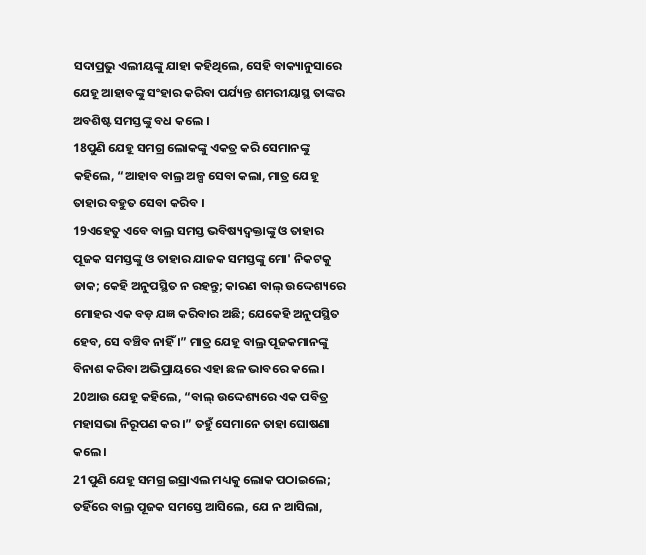ସଦାପ୍ରଭୁ ଏଲୀୟଙ୍କୁ ଯାହା କହିଥିଲେ, ସେହି ବାକ୍ୟାନୁସାରେ ଯେହୂ ଆହାବଙ୍କୁ ସଂହାର କରିବା ପର୍ଯ୍ୟନ୍ତ ଶମରୀୟାସ୍ଥ ତାଙ୍କର ଅବଶିଷ୍ଟ ସମସ୍ତଙ୍କୁ ବଧ କଲେ ।
18ପୁଣି ଯେହୂ ସମଗ୍ର ଲୋକଙ୍କୁ ଏକତ୍ର କରି ସେମାନଙ୍କୁ କହିଲେ, “ଆହାବ ବାଲ୍ର ଅଳ୍ପ ସେବା କଲା, ମାତ୍ର ଯେହୂ ତାହାର ବହୁତ ସେବା କରିବ ।
19ଏହେତୁ ଏବେ ବାଲ୍ର ସମସ୍ତ ଭବିଷ୍ୟଦ୍ବକ୍ତାଙ୍କୁ ଓ ତାହାର ପୂଜକ ସମସ୍ତଙ୍କୁ ଓ ତାହାର ଯାଜକ ସମସ୍ତଙ୍କୁ ମୋ' ନିକଟକୁ ଡାକ; କେହି ଅନୁପସ୍ଥିତ ନ ରହନ୍ତୁ; କାରଣ ବାଲ୍ ଉଦ୍ଦେଶ୍ୟରେ ମୋହର ଏକ ବଡ଼ ଯଜ୍ଞ କରିବାର ଅଛି; ଯେକେହି ଅନୁପସ୍ଥିତ ହେବ, ସେ ବଞ୍ଚିବ ନାହିଁ ।” ମାତ୍ର ଯେହୂ ବାଲ୍ର ପୂଜକମାନଙ୍କୁ ବିନାଶ କରିବା ଅଭିପ୍ରାୟରେ ଏହା ଛଳ ଭାବରେ କଲେ ।
20ଆଉ ଯେହୂ କହିଲେ, “ବାଲ୍ ଉଦ୍ଦେଶ୍ୟରେ ଏକ ପବିତ୍ର ମହାସଭା ନିରୂପଣ କର ।” ତହୁଁ ସେମାନେ ତାହା ଘୋଷଣା କଲେ ।
21ପୁଣି ଯେହୂ ସମଗ୍ର ଇସ୍ରାଏଲ ମଧ୍ୟକୁ ଲୋକ ପଠାଇଲେ; ତହିଁରେ ବାଲ୍ର ପୂଜକ ସମସ୍ତେ ଆସିଲେ, ଯେ ନ ଆସିଲା,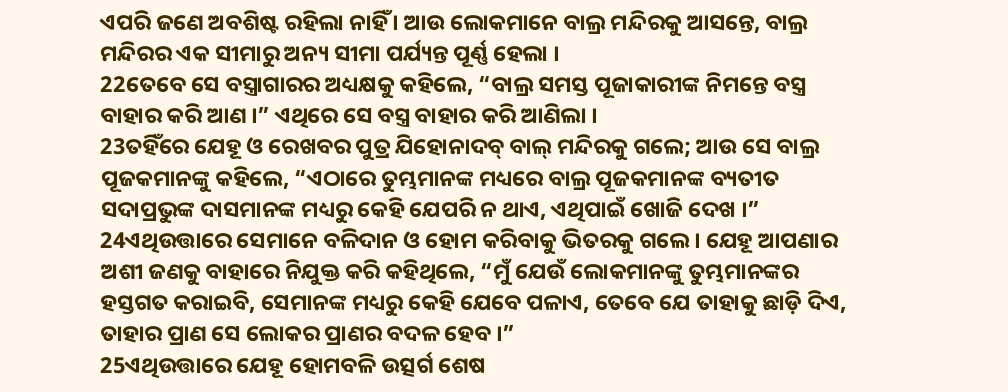ଏପରି ଜଣେ ଅବଶିଷ୍ଟ ରହିଲା ନାହିଁ । ଆଉ ଲୋକମାନେ ବାଲ୍ର ମନ୍ଦିରକୁ ଆସନ୍ତେ, ବାଲ୍ର ମନ୍ଦିରର ଏକ ସୀମାରୁ ଅନ୍ୟ ସୀମା ପର୍ଯ୍ୟନ୍ତ ପୂର୍ଣ୍ଣ ହେଲା ।
22ତେବେ ସେ ବସ୍ତ୍ରାଗାରର ଅଧ୍ୟକ୍ଷକୁ କହିଲେ, “ବାଲ୍ର ସମସ୍ତ ପୂଜାକାରୀଙ୍କ ନିମନ୍ତେ ବସ୍ତ୍ର ବାହାର କରି ଆଣ ।” ଏଥିରେ ସେ ବସ୍ତ୍ର ବାହାର କରି ଆଣିଲା ।
23ତହିଁରେ ଯେହୂ ଓ ରେଖବର ପୁତ୍ର ଯିହୋନାଦବ୍ ବାଲ୍ ମନ୍ଦିରକୁ ଗଲେ; ଆଉ ସେ ବାଲ୍ର ପୂଜକମାନଙ୍କୁ କହିଲେ, “ଏଠାରେ ତୁମ୍ଭମାନଙ୍କ ମଧ୍ୟରେ ବାଲ୍ର ପୂଜକମାନଙ୍କ ବ୍ୟତୀତ ସଦାପ୍ରଭୁଙ୍କ ଦାସମାନଙ୍କ ମଧ୍ୟରୁ କେହି ଯେପରି ନ ଥାଏ, ଏଥିପାଇଁ ଖୋଜି ଦେଖ ।”
24ଏଥିଉତ୍ତାରେ ସେମାନେ ବଳିଦାନ ଓ ହୋମ କରିବାକୁ ଭିତରକୁ ଗଲେ । ଯେହୂ ଆପଣାର ଅଶୀ ଜଣକୁ ବାହାରେ ନିଯୁକ୍ତ କରି କହିଥିଲେ, “ମୁଁ ଯେଉଁ ଲୋକମାନଙ୍କୁ ତୁମ୍ଭମାନଙ୍କର ହସ୍ତଗତ କରାଇବି, ସେମାନଙ୍କ ମଧ୍ୟରୁ କେହି ଯେବେ ପଳାଏ, ତେବେ ଯେ ତାହାକୁ ଛାଡ଼ି ଦିଏ, ତାହାର ପ୍ରାଣ ସେ ଲୋକର ପ୍ରାଣର ବଦଳ ହେବ ।”
25ଏଥିଉତ୍ତାରେ ଯେହୂ ହୋମବଳି ଉତ୍ସର୍ଗ ଶେଷ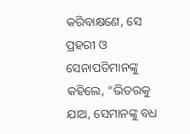କରିବାକ୍ଷଣେ, ସେ ପ୍ରହରୀ ଓ ସେନାପତିମାନଙ୍କୁ କହିଲେ, “ଭିତରକୁ ଯାଅ, ସେମାନଙ୍କୁ ବଧ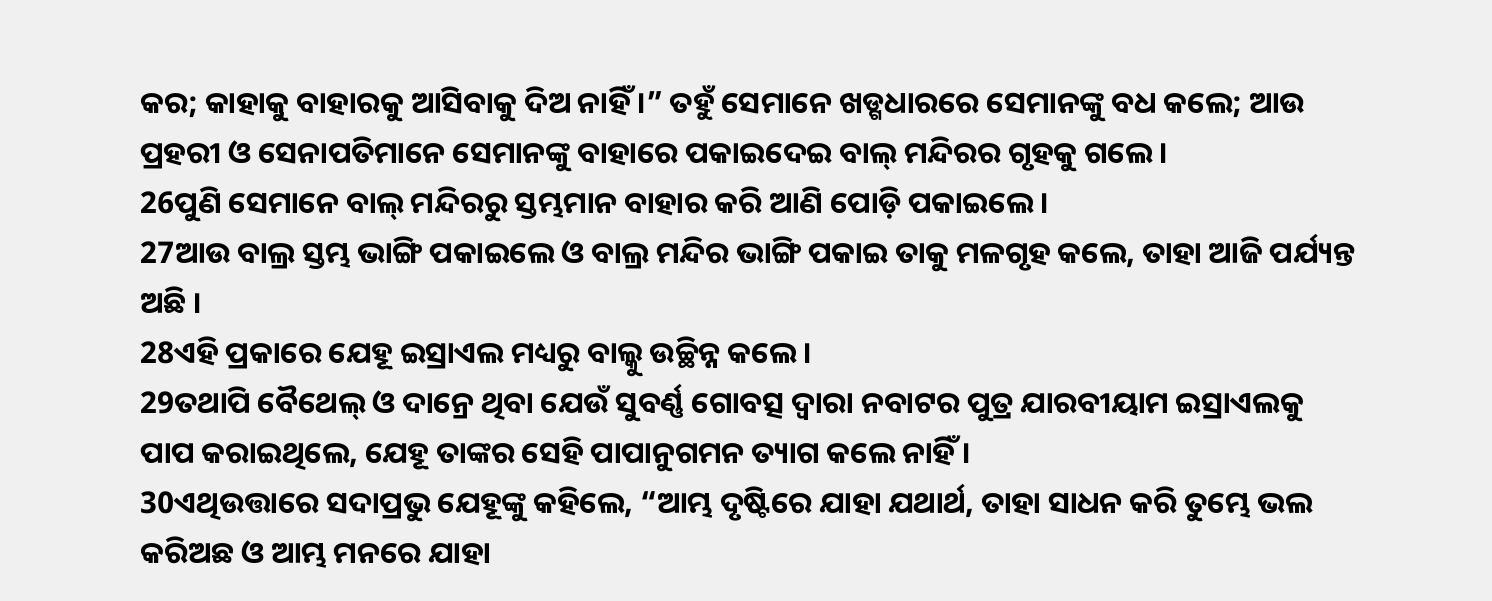କର; କାହାକୁ ବାହାରକୁ ଆସିବାକୁ ଦିଅ ନାହିଁ ।” ତହୁଁ ସେମାନେ ଖଡ୍ଗଧାରରେ ସେମାନଙ୍କୁ ବଧ କଲେ; ଆଉ ପ୍ରହରୀ ଓ ସେନାପତିମାନେ ସେମାନଙ୍କୁ ବାହାରେ ପକାଇଦେଇ ବାଲ୍ ମନ୍ଦିରର ଗୃହକୁ ଗଲେ ।
26ପୁଣି ସେମାନେ ବାଲ୍ ମନ୍ଦିରରୁ ସ୍ତମ୍ଭମାନ ବାହାର କରି ଆଣି ପୋଡ଼ି ପକାଇଲେ ।
27ଆଉ ବାଲ୍ର ସ୍ତମ୍ଭ ଭାଙ୍ଗି ପକାଇଲେ ଓ ବାଲ୍ର ମନ୍ଦିର ଭାଙ୍ଗି ପକାଇ ତାକୁ ମଳଗୃହ କଲେ, ତାହା ଆଜି ପର୍ଯ୍ୟନ୍ତ ଅଛି ।
28ଏହି ପ୍ରକାରେ ଯେହୂ ଇସ୍ରାଏଲ ମଧ୍ୟରୁ ବାଲ୍କୁ ଉଚ୍ଛିନ୍ନ କଲେ ।
29ତଥାପି ବୈଥେଲ୍ ଓ ଦାନ୍ରେ ଥିବା ଯେଉଁ ସୁବର୍ଣ୍ଣ ଗୋବତ୍ସ ଦ୍ୱାରା ନବାଟର ପୁତ୍ର ଯାରବୀୟାମ ଇସ୍ରାଏଲକୁ ପାପ କରାଇଥିଲେ, ଯେହୂ ତାଙ୍କର ସେହି ପାପାନୁଗମନ ତ୍ୟାଗ କଲେ ନାହିଁ ।
30ଏଥିଉତ୍ତାରେ ସଦାପ୍ରଭୁ ଯେହୂଙ୍କୁ କହିଲେ, “ଆମ୍ଭ ଦୃଷ୍ଟିରେ ଯାହା ଯଥାର୍ଥ, ତାହା ସାଧନ କରି ତୁମ୍ଭେ ଭଲ କରିଅଛ ଓ ଆମ୍ଭ ମନରେ ଯାହା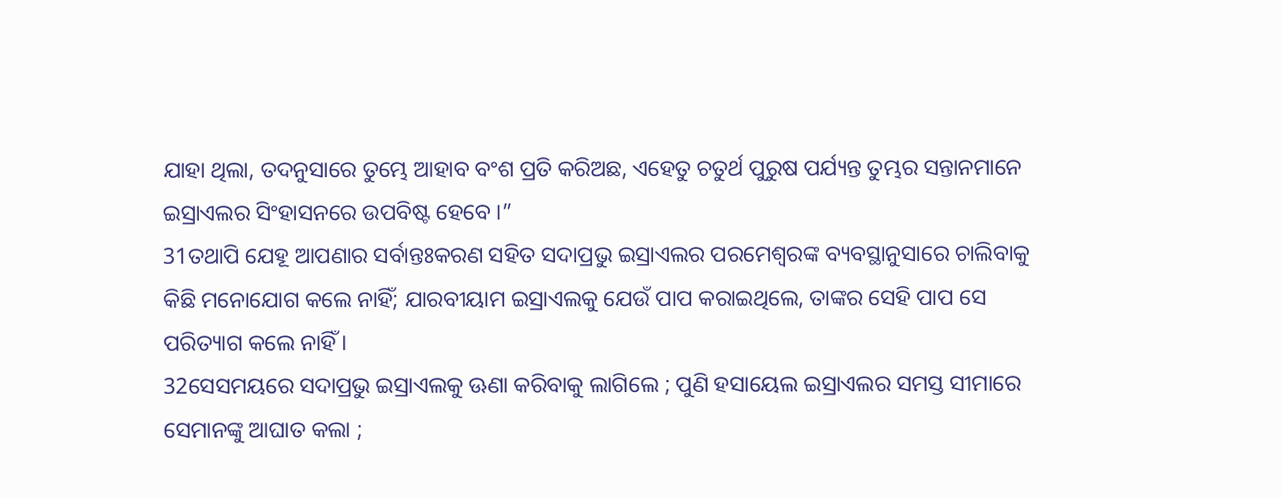ଯାହା ଥିଲା, ତଦନୁସାରେ ତୁମ୍ଭେ ଆହାବ ବଂଶ ପ୍ରତି କରିଅଛ, ଏହେତୁ ଚତୁର୍ଥ ପୁରୁଷ ପର୍ଯ୍ୟନ୍ତ ତୁମ୍ଭର ସନ୍ତାନମାନେ ଇସ୍ରାଏଲର ସିଂହାସନରେ ଉପବିଷ୍ଟ ହେବେ ।”
31ତଥାପି ଯେହୂ ଆପଣାର ସର୍ବାନ୍ତଃକରଣ ସହିତ ସଦାପ୍ରଭୁ ଇସ୍ରାଏଲର ପରମେଶ୍ୱରଙ୍କ ବ୍ୟବସ୍ଥାନୁସାରେ ଚାଲିବାକୁ କିଛି ମନୋଯୋଗ କଲେ ନାହିଁ; ଯାରବୀୟାମ ଇସ୍ରାଏଲକୁ ଯେଉଁ ପାପ କରାଇଥିଲେ, ତାଙ୍କର ସେହି ପାପ ସେ ପରିତ୍ୟାଗ କଲେ ନାହିଁ ।
32ସେସମୟରେ ସଦାପ୍ରଭୁ ଇସ୍ରାଏଲକୁ ଊଣା କରିବାକୁ ଲାଗିଲେ ; ପୁଣି ହସାୟେଲ ଇସ୍ରାଏଲର ସମସ୍ତ ସୀମାରେ ସେମାନଙ୍କୁ ଆଘାତ କଲା ;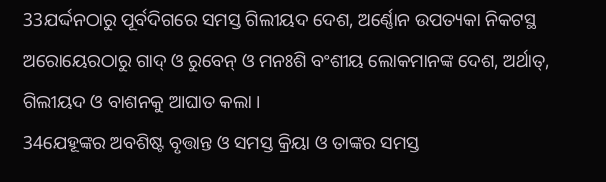33ଯର୍ଦ୍ଦନଠାରୁ ପୂର୍ବଦିଗରେ ସମସ୍ତ ଗିଲୀୟଦ ଦେଶ, ଅର୍ଣ୍ଣୋନ ଉପତ୍ୟକା ନିକଟସ୍ଥ ଅରୋୟେରଠାରୁ ଗାଦ୍ ଓ ରୁବେନ୍ ଓ ମନଃଶି ବଂଶୀୟ ଲୋକମାନଙ୍କ ଦେଶ, ଅର୍ଥାତ୍, ଗିଲୀୟଦ ଓ ବାଶନକୁ ଆଘାତ କଲା ।
34ଯେହୂଙ୍କର ଅବଶିଷ୍ଟ ବୃତ୍ତାନ୍ତ ଓ ସମସ୍ତ କ୍ରିୟା ଓ ତାଙ୍କର ସମସ୍ତ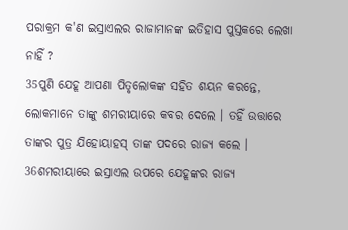ପରାକ୍ରମ କ'ଣ ଇସ୍ରାଏଲର ରାଜାମାନଙ୍କ ଇତିହାସ ପୁସ୍ତକରେ ଲେଖା ନାହିଁ ?
35ପୁଣି ଯେହୂ ଆପଣା ପିତୃଲୋକଙ୍କ ସହିତ ଶୟନ କରନ୍ତେ, ଲୋକମାନେ ତାଙ୍କୁ ଶମରୀୟାରେ କବର ଦେଲେ । ତହିଁ ଉତ୍ତାରେ ତାଙ୍କର ପୁତ୍ର ଯିହୋୟାହସ୍ ତାଙ୍କ ପଦରେ ରାଜ୍ୟ କଲେ ।
36ଶମରୀୟାରେ ଇସ୍ରାଏଲ ଉପରେ ଯେହୂଙ୍କର ରାଜ୍ୟ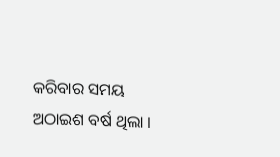କରିବାର ସମୟ ଅଠାଇଶ ବର୍ଷ ଥିଲା ।